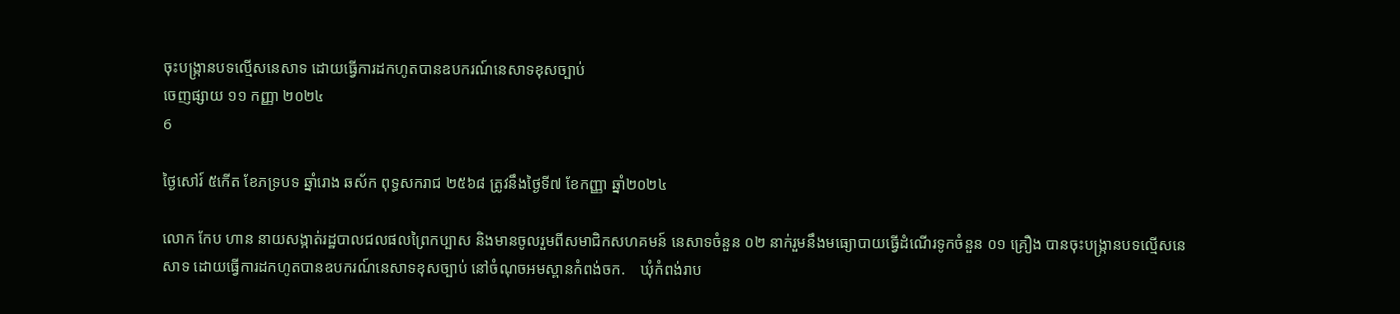ចុះបង្រ្កានបទល្មើសនេសាទ ដោយធ្វើការដកហូតបានឧបករណ៍នេសាទខុសច្បាប់
ចេញផ្សាយ ១១ កញ្ញា ២០២៤
6

ថ្ងៃសៅរ៍ ៥កើត ខែភទ្របទ ឆ្នាំរោង ឆស័ក ពុទ្ធសករាជ ២៥៦៨ ត្រូវនឹងថ្ងៃទី៧ ខែកញ្ញា ឆ្នាំ២០២៤

លោក កែប ហាន នាយសង្កាត់រដ្ឋបាលជលផលព្រៃកប្បាស និងមានចូលរួមពីសមាជិកសហគមន៍ នេសាទចំនួន ០២ នាក់រួមនឹងមធ្យោបាយធ្វើដំណើរទូកចំនួន ០១ គ្រឿង បានចុះបង្រ្កានបទល្មើសនេសាទ ដោយធ្វើការដកហូតបានឧបករណ៍នេសាទខុសច្បាប់ នៅចំណុចអមស្ពានកំពង់ចក.    ឃុំកំពង់រាប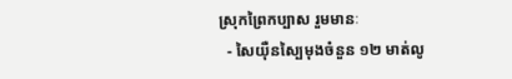ស្រុកព្រៃកប្បាស រួមមានៈ
  - សៃយុឺនស្បៃមុងចំនួន ១២ មាត់លូ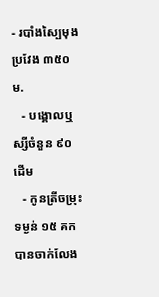- របាំងស្បៃមុងប្រវែង ៣៥០ ម.
   - បង្គោលឬស្សីចំនួន ៩០ ដើម
   - កូនត្រីចម្រុះ ទម្ងន់ ១៥ គកបានចាក់លែង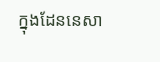ក្នុងដែននេសា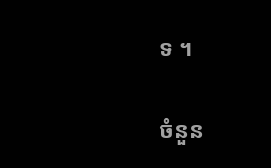ទ ។

ចំនួន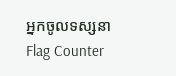អ្នកចូលទស្សនា
Flag Counter